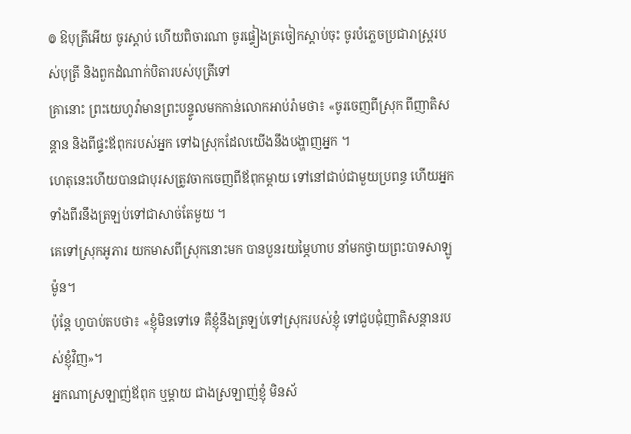៙ ឱបុត្រីអើយ ចូរស្តាប់ ហើយពិចារណា ចូរផ្ទៀងត្រចៀកស្តាប់ចុះ ចូរបំភ្លេចប្រជារាស្ត្ររបស់បុត្រី និងពួកដំណាក់បិតារបស់បុត្រីទៅ
គ្រានោះ ព្រះយេហូវ៉ាមានព្រះបន្ទូលមកកាន់លោកអាប់រ៉ាមថា៖ «ចូរចេញពីស្រុក ពីញាតិសន្តាន និងពីផ្ទះឪពុករបស់អ្នក ទៅឯស្រុកដែលយើងនឹងបង្ហាញអ្នក ។
ហេតុនេះហើយបានជាបុរសត្រូវចាកចេញពីឪពុកម្តាយ ទៅនៅជាប់ជាមួយប្រពន្ធ ហើយអ្នកទាំងពីរនឹងត្រឡប់ទៅជាសាច់តែមួយ ។
គេទៅស្រុកអូភារ យកមាសពីស្រុកនោះមក បានបួនរយម្ភៃហាប នាំមកថ្វាយព្រះបាទសាឡូម៉ូន។
ប៉ុន្តែ ហូបាប់តបថា៖ «ខ្ញុំមិនទៅទេ គឺខ្ញុំនឹងត្រឡប់ទៅស្រុករបស់ខ្ញុំ ទៅជួបជុំញាតិសន្តានរបស់ខ្ញុំវិញ»។
អ្នកណាស្រឡាញ់ឪពុក ឬម្តាយ ជាងស្រឡាញ់ខ្ញុំ មិនស័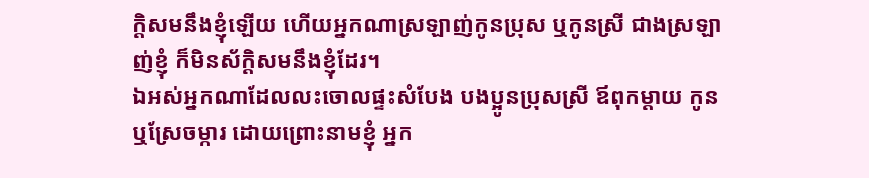ក្តិសមនឹងខ្ញុំឡើយ ហើយអ្នកណាស្រឡាញ់កូនប្រុស ឬកូនស្រី ជាងស្រឡាញ់ខ្ញុំ ក៏មិនស័ក្ដិសមនឹងខ្ញុំដែរ។
ឯអស់អ្នកណាដែលលះចោលផ្ទះសំបែង បងប្អូនប្រុសស្រី ឪពុកម្តាយ កូន ឬស្រែចម្ការ ដោយព្រោះនាមខ្ញុំ អ្នក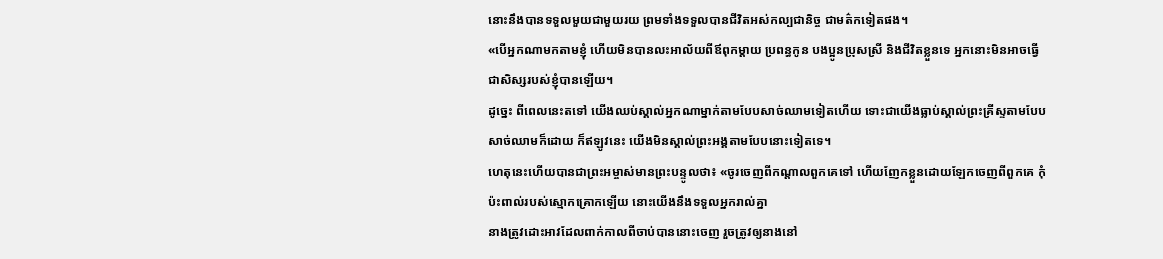នោះនឹងបានទទួលមួយជាមួយរយ ព្រមទាំងទទួលបានជីវិតអស់កល្បជានិច្ច ជាមត៌កទៀតផង។
«បើអ្នកណាមកតាមខ្ញុំ ហើយមិនបានលះអាល័យពីឪពុកម្តាយ ប្រពន្ធកូន បងប្អូនប្រុសស្រី និងជីវិតខ្លួនទេ អ្នកនោះមិនអាចធ្វើជាសិស្សរបស់ខ្ញុំបានឡើយ។
ដូច្នេះ ពីពេលនេះតទៅ យើងឈប់ស្គាល់អ្នកណាម្នាក់តាមបែបសាច់ឈាមទៀតហើយ ទោះជាយើងធ្លាប់ស្គាល់ព្រះគ្រីស្ទតាមបែបសាច់ឈាមក៏ដោយ ក៏ឥឡូវនេះ យើងមិនស្គាល់ព្រះអង្គតាមបែបនោះទៀតទេ។
ហេតុនេះហើយបានជាព្រះអម្ចាស់មានព្រះបន្ទូលថា៖ «ចូរចេញពីកណ្តាលពួកគេទៅ ហើយញែកខ្លួនដោយឡែកចេញពីពួកគេ កុំប៉ះពាល់របស់ស្មោកគ្រោកឡើយ នោះយើងនឹងទទួលអ្នករាល់គ្នា
នាងត្រូវដោះអាវដែលពាក់កាលពីចាប់បាននោះចេញ រួចត្រូវឲ្យនាងនៅ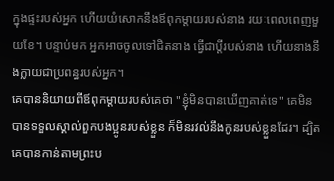ក្នុងផ្ទះរបស់អ្នក ហើយយំសោកនឹងឪពុកម្តាយរបស់នាង រយៈពេលពេញមួយខែ។ បន្ទាប់មក អ្នកអាចចូលទៅជិតនាង ធ្វើជាប្ដីរបស់នាង ហើយនាងនឹងក្លាយជាប្រពន្ធរបស់អ្នក។
គេបាននិយាយពីឪពុកម្តាយរបស់គេថា "ខ្ញុំមិនបានឃើញគាត់ទេ" គេមិនបានទទួលស្គាល់ពួកបងប្អូនរបស់ខ្លួន ក៏មិនរវល់នឹងកូនរបស់ខ្លួនដែរ។ ដ្បិតគេបានកាន់តាមព្រះប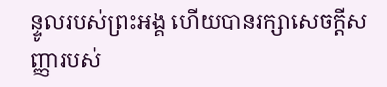ន្ទូលរបស់ព្រះអង្គ ហើយបានរក្សាសេចក្ដីសញ្ញារបស់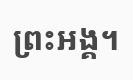ព្រះអង្គ។